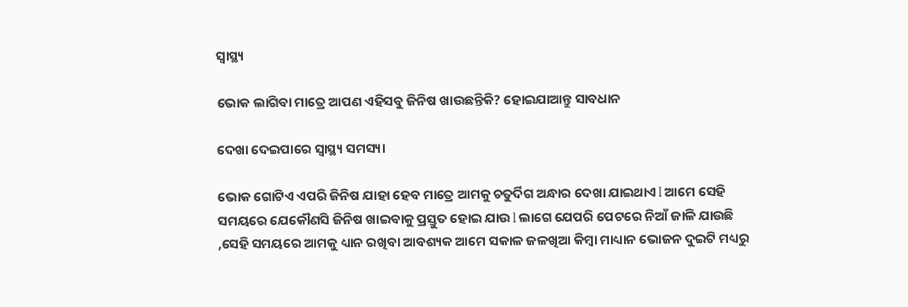ସ୍ୱାସ୍ଥ୍ୟ

ଭୋକ ଲାଗିବା ମାତ୍ରେ ଆପଣ ଏହିସବୁ ଜିନିଷ ଖାଉଛନ୍ତିକି? ହୋଇଯାଆନ୍ତୁ ସାବଧାନ

ଦେଖା ଦେଇପାରେ ସ୍ୱାସ୍ଥ୍ୟ ସମସ୍ୟା

ଭୋକ ଗୋଟିଏ ଏପରି ଜିନିଷ ଯାହା ହେବ ମାତ୍ରେ ଆମକୁ ଚତୁର୍ଦିଗ ଅନ୍ଧାର ଦେଖା ଯାଇଥାଏ l ଆମେ ସେହି ସମୟରେ ଯେକୌଣସି ଜିନିଷ ଖାଇବାକୁ ପ୍ରସ୍ତୁତ ହୋଇ ଯାଉ l ଲାଗେ ଯେପରି ପେଟରେ ନିଆଁ ଜାଳି ଯାଉଛି ,ସେହି ସମୟରେ ଆମକୁ ଧ୍ୟାନ ରଖିବା ଆବଶ୍ୟକ ଆମେ ସକାଳ ଜଳଖିଆ କିମ୍ବା ମାଧ୍ୟାନ ଭୋଜନ ଦୁଇଟି ମଧ୍ୟରୁ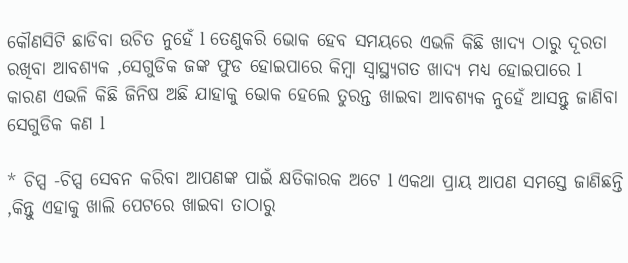କୌଣସିଟି ଛାଡିବା ଉଚିତ ନୁହେଁ l ତେଣୁକରି ଭୋକ ହେବ ସମୟରେ ଏଭଳି କିଛି ଖାଦ୍ୟ ଠାରୁ ଦୂରତା ରଖିବା ଆବଶ୍ୟକ ,ସେଗୁଡିକ ଜଙ୍କ ଫୁଡ ହୋଇପାରେ କିମ୍ବା ସ୍ୱାସ୍ଥ୍ୟଗତ ଖାଦ୍ୟ ମଧ୍ୟ ହୋଇପାରେ l କାରଣ ଏଭଳି କିଛି ଜିନିଷ ଅଛି ଯାହାକୁ ଭୋକ ହେଲେ ତୁରନ୍ତ ଖାଇବା ଆବଶ୍ୟକ ନୁହେଁ ଆସନ୍ତୁ ଜାଣିବା ସେଗୁଡିକ କଣ l

* ଚିପ୍ସ -ଚିପ୍ସ ସେବନ କରିବା ଆପଣଙ୍କ ପାଇଁ କ୍ଷତିକାରକ ଅଟେ l ଏକଥା ପ୍ରାୟ ଆପଣ ସମସ୍ତେ ଜାଣିଛନ୍ତି ,କିନ୍ତୁ ଏହାକୁ ଖାଲି ପେଟରେ ଖାଇବା ତାଠାରୁ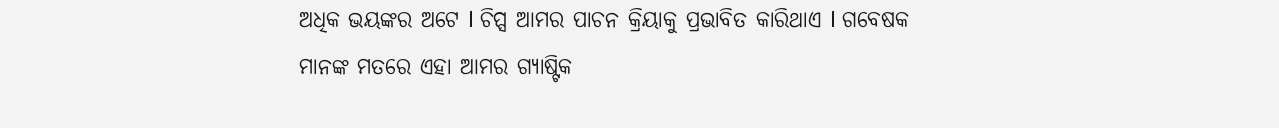ଅଧିକ ଭୟଙ୍କର ଅଟେ l ଚିପ୍ସ ଆମର ପାଚନ କ୍ରିୟାକୁ ପ୍ରଭାବିତ କାରିଥାଏ l ଗବେଷକ ମାନଙ୍କ ମତରେ ଏହା ଆମର ଗ୍ୟାଷ୍ଟିକ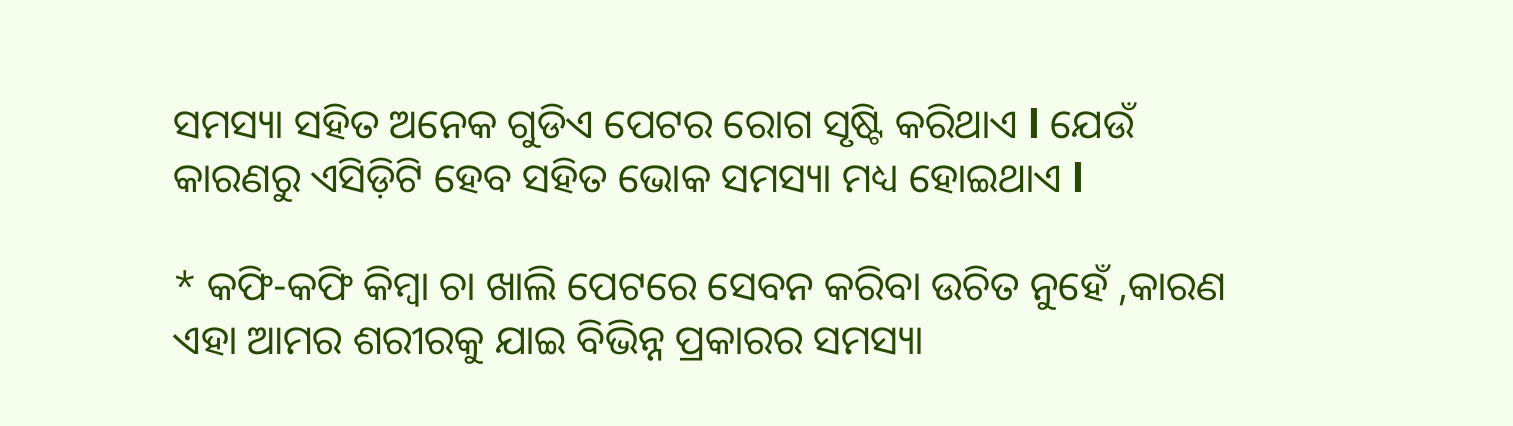ସମସ୍ୟା ସହିତ ଅନେକ ଗୁଡିଏ ପେଟର ରୋଗ ସୃଷ୍ଟି କରିଥାଏ l ଯେଉଁ କାରଣରୁ ଏସିଡ଼ିଟି ହେବ ସହିତ ଭୋକ ସମସ୍ୟା ମଧ୍ୟ ହୋଇଥାଏ l

* କଫି-କଫି କିମ୍ବା ଚା ଖାଲି ପେଟରେ ସେବନ କରିବା ଉଚିତ ନୁହେଁ ,କାରଣ ଏହା ଆମର ଶରୀରକୁ ଯାଇ ବିଭିନ୍ନ ପ୍ରକାରର ସମସ୍ୟା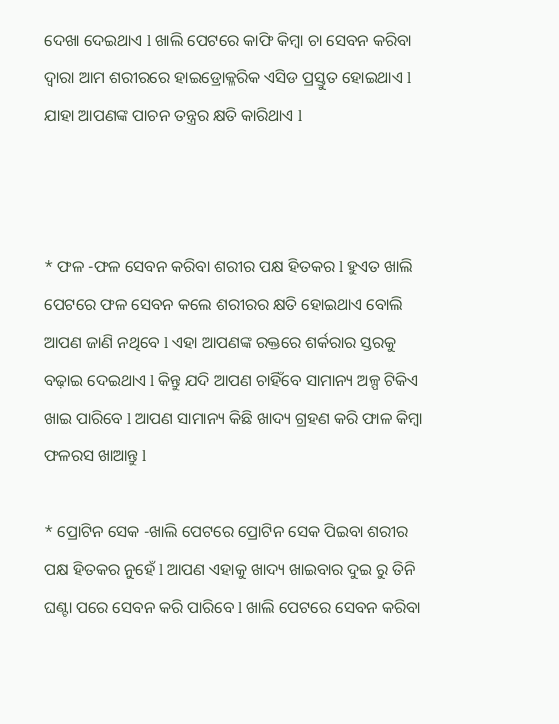ଦେଖା ଦେଇଥାଏ l ଖାଲି ପେଟରେ କାଫି କିମ୍ବା ଚା ସେବନ କରିବା ଦ୍ୱାରା ଆମ ଶରୀରରେ ହାଇଡ୍ରୋକ୍ଳରିକ ଏସିଡ ପ୍ରସ୍ତୁତ ହୋଇଥାଏ l ଯାହା ଆପଣଙ୍କ ପାଚନ ତନ୍ତ୍ରର କ୍ଷତି କାରିଥାଏ l



* ଫଳ -ଫଳ ସେବନ କରିବା ଶରୀର ପକ୍ଷ ହିତକର l ହୁଏତ ଖାଲି ପେଟରେ ଫଳ ସେବନ କଲେ ଶରୀରର କ୍ଷତି ହୋଇଥାଏ ବୋଲି ଆପଣ ଜାଣି ନଥିବେ l ଏହା ଆପଣଙ୍କ ରକ୍ତରେ ଶର୍କରାର ସ୍ତରକୁ ବଢ଼ାଇ ଦେଇଥାଏ l କିନ୍ତୁ ଯଦି ଆପଣ ଚାହିଁବେ ସାମାନ୍ୟ ଅଳ୍ପ ଟିକିଏ ଖାଇ ପାରିବେ l ଆପଣ ସାମାନ୍ୟ କିଛି ଖାଦ୍ୟ ଗ୍ରହଣ କରି ଫାଳ କିମ୍ବା ଫଳରସ ଖାଆନ୍ତୁ l

* ପ୍ରୋଟିନ ସେକ -ଖାଲି ପେଟରେ ପ୍ରୋଟିନ ସେକ ପିଇବା ଶରୀର ପକ୍ଷ ହିତକର ନୁହେଁ l ଆପଣ ଏହାକୁ ଖାଦ୍ୟ ଖାଇବାର ଦୁଇ ରୁ ତିନି ଘଣ୍ଟା ପରେ ସେବନ କରି ପାରିବେ l ଖାଲି ପେଟରେ ସେବନ କରିବା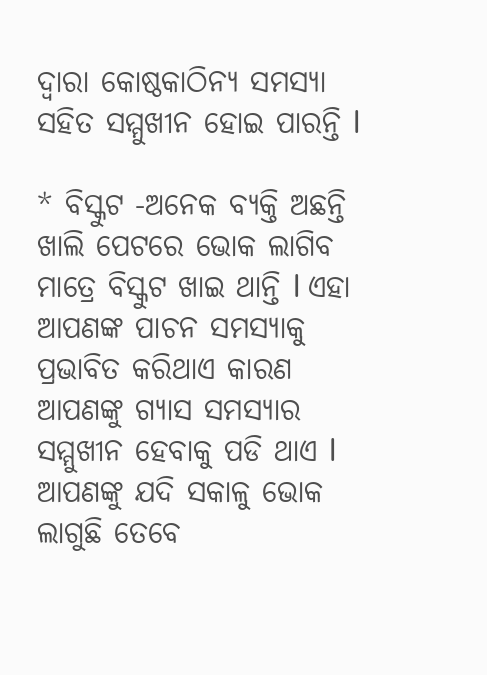ଦ୍ୱାରା କୋଷ୍ଠକାଠିନ୍ୟ ସମସ୍ୟା ସହିତ ସମ୍ମୁଖୀନ ହୋଇ ପାରନ୍ତି l

* ବିସ୍କୁଟ -ଅନେକ ବ୍ୟକ୍ତି ଅଛନ୍ତି ଖାଲି ପେଟରେ ଭୋକ ଲାଗିବ ମାତ୍ରେ ବିସ୍କୁଟ ଖାଇ ଥାନ୍ତି l ଏହା ଆପଣଙ୍କ ପାଚନ ସମସ୍ୟାକୁ ପ୍ରଭାବିତ କରିଥାଏ କାରଣ ଆପଣଙ୍କୁ ଗ୍ୟାସ ସମସ୍ୟାର ସମ୍ମୁଖୀନ ହେବାକୁ ପଡି ଥାଏ l ଆପଣଙ୍କୁ ଯଦି ସକାଳୁ ଭୋକ ଲାଗୁଛି ତେବେ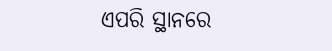ଏପରି ସ୍ଥାନରେ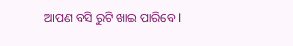ଆପଣ ବସି ରୁଟି ଖାଇ ପାରିବେ l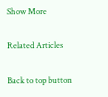Show More

Related Articles

Back to top button